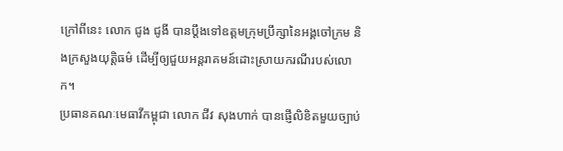ក្រៅពីនេះ លោក ជូង ជូងី បានប្ដឹងទៅឧត្ដមក្រុមប្រឹក្សានៃអង្គចៅក្រម និងក្រសួងយុត្តិធម៌ ដើម្បីឲ្យជួយអន្តរាគមន៍ដោះស្រាយករណីរបស់លោក។
ប្រធានគណៈមេធាវីកម្ពុជា លោក ជីវ សុងហាក់ បានផ្ញើលិខិតមួយច្បាប់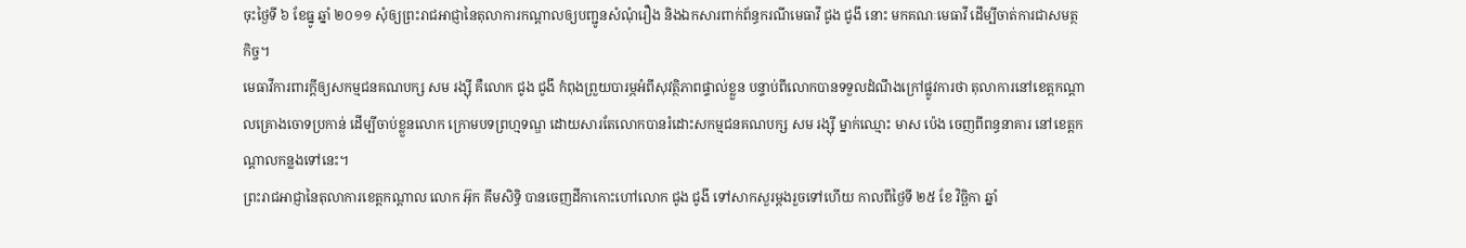ចុះថ្ងៃទី ៦ ខែធ្នូ ឆ្នាំ ២០១១ សុំឲ្យព្រះរាជអាជ្ញានៃតុលាការកណ្ដាលឲ្យបញ្ជូនសំណុំរឿង និងឯកសារពាក់ព័ន្ធករណីមេធាវី ជូង ជូងី នោះ មកគណៈមេធាវី ដើម្បីចាត់ការជាសមត្ថកិច្ច។
មេធាវីការពារក្ដីឲ្យសកម្មជនគណបក្ស សម រង្ស៊ី គឺលោក ជូង ជូងី កំពុងព្រួយបារម្ភអំពីសុវត្ថិភាពផ្ទាល់ខ្លួន បន្ទាប់ពីលោកបានទទួលដំណឹងក្រៅផ្លូវការថា តុលាការនៅខេត្តកណ្ដាលគ្រោងចោទប្រកាន់ ដើម្បីចាប់ខ្លួនលោក ក្រោមបទព្រហ្មទណ្ឌ ដោយសារតែលោកបានរំដោះសកម្មជនគណបក្ស សម រង្ស៊ី ម្នាក់ឈ្មោះ មាស ប៉េង ចេញពីពន្ធនាគារ នៅខេត្តកណ្ដាលកន្លងទៅនេះ។
ព្រះរាជអាជ្ញានៃតុលាការខេត្តកណ្ដាល លោក អ៊ុក គឹមសិទ្ធិ បានចេញដីកាកោះហៅលោក ជូង ជូងី ទៅសាកសួរម្ដងរួចទៅហើយ កាលពីថ្ងៃទី ២៥ ខែ វិច្ឆិកា ឆ្នាំ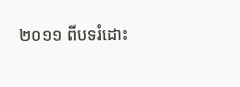២០១១ ពីបទរំដោះ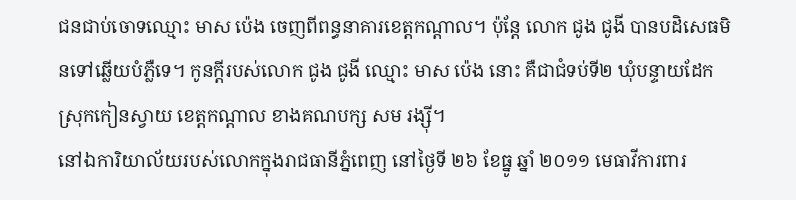ជនជាប់ចោទឈ្មោះ មាស ប៉េង ចេញពីពន្ធនាគារខេត្តកណ្ដាល។ ប៉ុន្តែ លោក ជូង ជូងី បានបដិសេធមិនទៅឆ្លើយបំភ្លឺទេ។ កូនក្ដីរបស់លោក ជូង ជូងី ឈ្មោះ មាស ប៉េង នោះ គឺជាជំទប់ទី២ ឃុំបន្ទាយដែក ស្រុកកៀនស្វាយ ខេត្តកណ្ដាល ខាងគណបក្ស សម រង្ស៊ី។
នៅឯការិយាល័យរបស់លោកក្នុងរាជធានីភ្នំពេញ នៅថ្ងៃទី ២៦ ខែធ្នូ ឆ្នាំ ២០១១ មេធាវីការពារ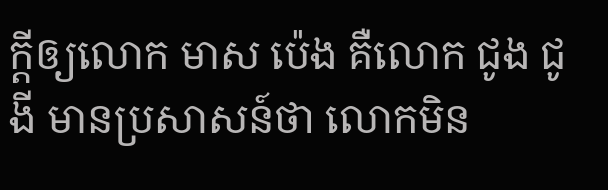ក្ដីឲ្យលោក មាស ប៉េង គឺលោក ជូង ជូងី មានប្រសាសន៍ថា លោកមិន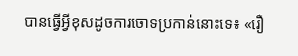បានធ្វើអ្វីខុសដូចការចោទប្រកាន់នោះទេ៖ «រឿ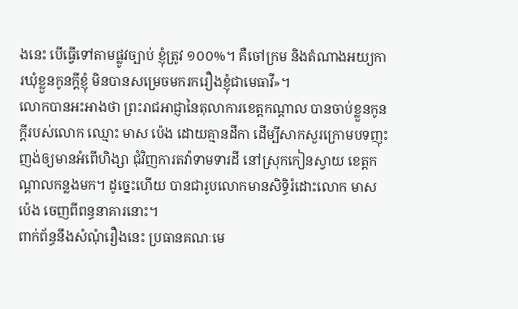ងនេះ បើធ្វើទៅតាមផ្លូវច្បាប់ ខ្ញុំត្រូវ ១០០%។ គឺចៅក្រម និងតំណាងអយ្យការឃុំខ្លួនកូនក្តីខ្ញុំ មិនបានសម្រេចមករករឿងខ្ញុំជាមេធាវី»។
លោកបានអះអាងថា ព្រះរាជអាជ្ញានៃតុលាការខេត្តកណ្ដាល បានចាប់ខ្លួនកូនក្ដីរបស់លោក ឈ្មោះ មាស ប៉េង ដោយគ្មានដីកា ដើម្បីសាកសួរក្រោមបទញុះញង់ឲ្យមានអំពើហិង្សា ជុំវិញការតវ៉ាទាមទារដី នៅស្រុកកៀនស្វាយ ខេត្តកណ្ដាលកន្លងមក។ ដូច្នេះហើយ បានជារូបលោកមានសិទ្ធិរំដោះលោក មាស ប៉េង ចេញពីពន្ធនាគារនោះ។
ពាក់ព័ន្ធនឹងសំណុំរឿងនេះ ប្រធានគណៈមេ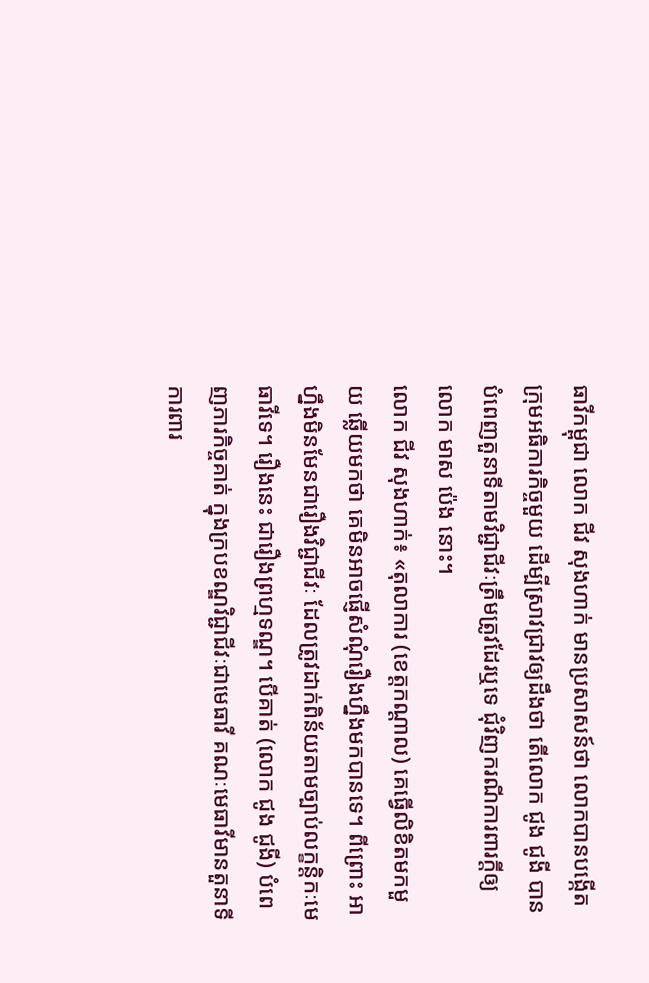ធាវីកម្ពុជា លោក ជីវ សុងហាក់ មានប្រសាសន៍ថា លោកបានបង្កើតក្រុមអធិការកិច្ចមួយ ដើម្បីស្រាវជ្រាវឲ្យដឹងថា តើលោក ជូង ជូងី បានបំពេញតួនាទីតាមវិជ្ជាជីវៈត្រឹមត្រូវដែរឬទេ ជុំវិញករណីការពារក្ដីឲ្យលោក មាស ប៉េង នោះ។
លោក ជីវ សុងហាក់៖ «តុលាការ (ខេត្តកណ្ដាល) គេធ្វើលិខិតមកមួយ ឆ្លើយមកថា គេមិនអាចផ្ញើសំណុំរឿងហ្នឹងមកបានទេ។ ពីព្រោះ អាហ្នឹងមិនមែនជារឿងវិជ្ជាជីវៈ ដែលត្រូវដាក់ពិន័យតាមច្បាប់លក្ខន្តិកៈមេធាវីទេ។ រឿងនេះ ជារឿងព្រហ្មទណ្ឌ។ បើគាត់ (លោក ជូង ជូងី) បំពេញភារកិច្ចគាត់ ក្នុងក្របខណ្ឌវិជ្ជាជីវៈជាមេធាវី គណៈមេធាវីមានតួនាទីការពារ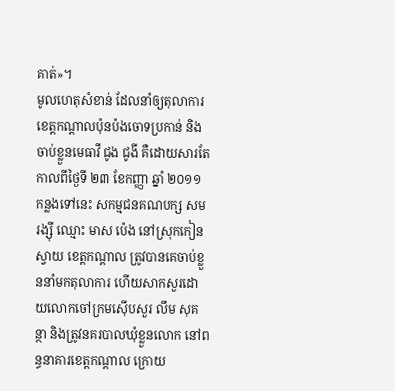គាត់»។
មូលហេតុសំខាន់ ដែលនាំឲ្យតុលាការខេត្តកណ្ដាលប៉ុនប៉ងចោទប្រកាន់ និងចាប់ខ្លួនមេធាវី ជូង ជូងី គឺដោយសារតែកាលពីថ្ងៃទី ២៣ ខែកញ្ញា ឆ្នាំ ២០១១ កន្លងទៅនេះ សកម្មជនគណបក្ស សម រង្ស៊ី ឈ្មោះ មាស ប៉េង នៅស្រុកកៀនស្វាយ ខេត្តកណ្ដាល ត្រូវបានគេចាប់ខ្លួននាំមកតុលាការ ហើយសាកសួរដោយលោកចៅក្រមស៊ើបសួរ លឹម សុគន្ថា និងត្រូវនគរបាលឃុំខ្លួនលោក នៅពន្ធនាគារខេត្តកណ្ដាល ក្រោយ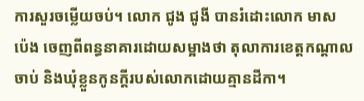ការសួរចម្លើយចប់។ លោក ជូង ជូងី បានរំដោះលោក មាស ប៉េង ចេញពីពន្ធនាគារដោយសម្អាងថា តុលាការខេត្តកណ្ដាលចាប់ និងឃុំខ្លួនកូនក្ដីរបស់លោកដោយគ្មានដីកា។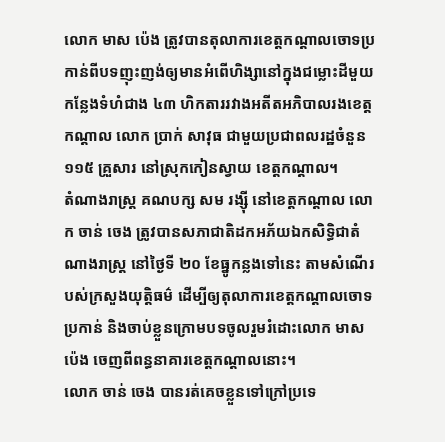លោក មាស ប៉េង ត្រូវបានតុលាការខេត្តកណ្ដាលចោទប្រកាន់ពីបទញុះញង់ឲ្យមានអំពើហិង្សានៅក្នុងជម្លោះដីមួយកន្លែងទំហំជាង ៤៣ ហិកតាររវាងអតីតអភិបាលរងខេត្តកណ្ដាល លោក ប្រាក់ សាវុធ ជាមួយប្រជាពលរដ្ឋចំនួន ១១៥ គ្រួសារ នៅស្រុកកៀនស្វាយ ខេត្តកណ្ដាល។
តំណាងរាស្ត្រ គណបក្ស សម រង្ស៊ី នៅខេត្តកណ្ដាល លោក ចាន់ ចេង ត្រូវបានសភាជាតិដកអភ័យឯកសិទ្ធិជាតំណាងរាស្ត្រ នៅថ្ងៃទី ២០ ខែធ្នូកន្លងទៅនេះ តាមសំណើរបស់ក្រសួងយុត្តិធម៌ ដើម្បីឲ្យតុលាការខេត្តកណ្ដាលចោទប្រកាន់ និងចាប់ខ្លួនក្រោមបទចូលរួមរំដោះលោក មាស ប៉េង ចេញពីពន្ធនាគារខេត្តកណ្ដាលនោះ។
លោក ចាន់ ចេង បានរត់គេចខ្លួនទៅក្រៅប្រទេ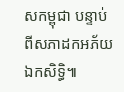សកម្ពុជា បន្ទាប់ពីសភាដកអភ័យឯកសិទ្ធិ៕